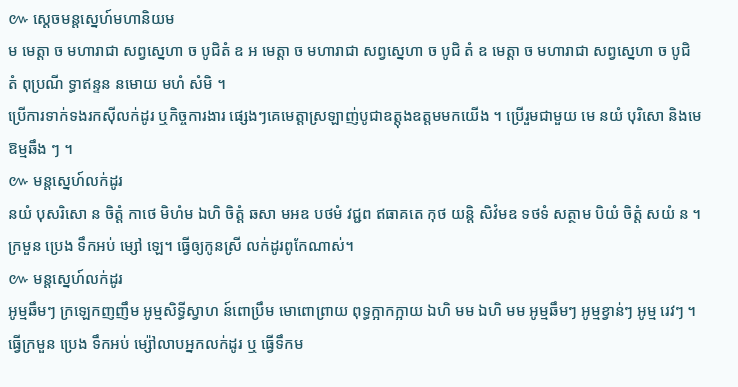៚ ស្ដេចមន្ដស្នេហ៍មហានិយម
ម មេត្តា ច មហារាជា សព្វស្នេហា ច បូជិតំ ឧ អ មេត្តា ច មហារាជា សព្វស្នេហា ច បូជិ តំ ឧ មេត្តា ច មហារាជា សព្វស្នេហា ច បូជិ តំ ពុប្រណី ទ្ធាឥន្ទន នមោយ មហំ សំមិ ។
ប្រើការទាក់ទងរកស៊ីលក់ដូរ ឬកិច្ចការងារ ផ្សេងៗគេមេត្តាស្រឡាញ់បូជាឧត្តុងឧត្តមមកយើង ។ ប្រើរួមជាមួយ មេ នយំ បុរិសោ និងមេឱម្មឆឹង ៗ ។
៚ មន្តស្នេហ៍លក់ដូរ
នយំ បុសរិសោ ន ចិត្តំ កាថេ មិហំម ឯហិ ចិត្ដំ ឆសា មអឧ បថមំ វជ្ជព ឥធាគតេ កុថ យន្តិ សិវំមឧ ទថទំ សត្ថាម បិយំ ចិត្តំ សយំ ន ។
ក្រមួន ប្រេង ទឹកអប់ ម្សៅ ឡេ។ ធ្វើឲ្យកូនស្រី លក់ដូរពូកែណាស់។
៚ មន្ដស្នេហ៍លក់ដូរ
អូម្មឆឹមៗ ក្រឡេកញញឹម អូម្មសិទ្ធីស្វាហ ន៍ពោប្រឹម មោពោព្រាយ ពុទ្ធក្អាកក្អាយ ឯហិ មម ឯហិ មម អូម្មឆឹមៗ អូម្មខ្វាន់ៗ អូម្ម រេវៗ ។
ធ្វើក្រមួន ប្រេង ទឹកអប់ ម្ស៉ៅលាបអ្នកលក់ដូរ ឬ ធ្វើទឹកម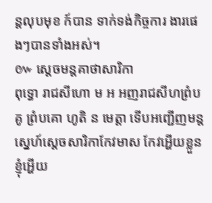ន្តលុបមុខ ក៍បាន ទាក់ទង់កិច្ចការ ងារផេងៗបានទាំងអស់។
៚ ស្ដេចមន្ដគាថាសារិកា
ពុទ្ធោ រាជសីហោ ម អ អញរាជសីហព្រំបគូ ព្រំបគោ ហូតិ ន មេត្តា ទើបអញ្ជើញមន្ដ ស្នេហ៍ស្ដេចសារិកាកែវមាស កែវអ្ហើយខ្លួន
ខ្ញុំអ្ហើយ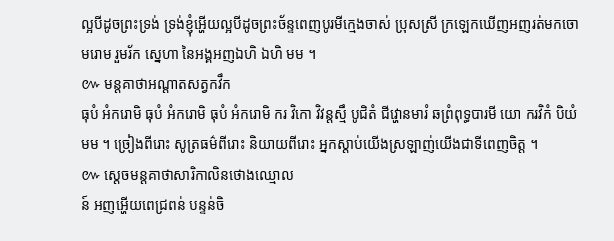ល្អបីដូចព្រះទ្រង់ ទ្រង់ខ្ញុំអ្ហើយល្អបីដូចព្រះច័ន្ទពេញបូរមីក្មេងចាស់ ប្រុសស្រី ក្រឡេកឃើញអញរត់មកចោមរោម រួមរ័ក ស្នេហា នៃអង្គអញឯហិ ឯហិ មម ។
៚ មន្ដគាថាអណ្ដាតសត្វកវឹក
ធុបំ អំករោមិ ធុបំ អំករោមិ ធុបំ អំករោមិ ករ វិកោ វិវន្ដស្មឹ បូជិតំ ជីវ្ហោនមារំ ឆព្រំពុទ្ធបារមី យោ ករវិកំ បិយំ មម ។ ច្រៀងពីរោះ សូត្រធម៌ពីរោះ និយាយពីរោះ អ្នកស្ដាប់យើងស្រឡាញ់យើងជាទីពេញចិត្ត ។
៚ ស្ដេចមន្ដគាថាសារិកាលិនថោងឈ្មោល
ន៍ អញអ្ហើយពេជ្រពន់ បន្ទន់ចិ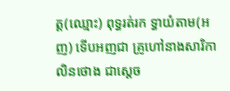ត្ត(ឈ្មោះ) ពុទ្ធរត់រក ទ្ធាយំតាម(អញ) ទើបអញជា គ្រូហៅនាងសារិកាលិនថោង ជាស្ដេច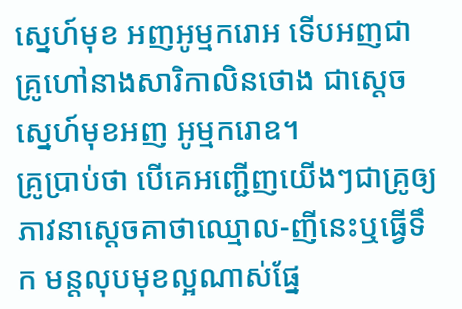ស្នេហ៍មុខ អញអូម្មករោអ ទើបអញជា គ្រូហៅនាងសារិកាលិនថោង ជាស្ដេច ស្នេហ៍មុខអញ អូម្មករោឧ។
គ្រូប្រាប់ថា បើគេអញ្ជើញយើងៗជាគ្រូឲ្យ ភាវនាស្ដេចគាថាឈ្មោល-ញីនេះឬធ្វើទឹក មន្តលុបមុខល្អណាស់ផ្នែ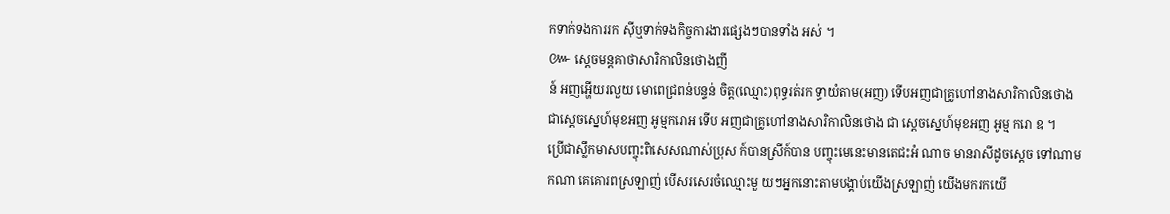កទាក់ទងការរក ស៊ីឬទាក់ទងកិច្ចការងារផ្សេងៗបានទាំង អស់ ។
៚ ស្ដេចមន្ដគាថាសារិកាលិនថោងញី
ន៍ អញអ្ហើយរលួយ មោពេជ្រពន់បន្ទន់ ចិត្ត(ឈ្មោះ)ពុទ្ធរត់រក ទ្ធាយំតាម(អញ) ទើបអញជាគ្រូហៅនាងសារិកាលិនថោង ជាស្ដេចស្នេហ៍មុខអញ អូម្មករោអ ទើប អញជាគ្រូហៅនាងសារិកាលិនថោង ជា ស្ដេចស្នេហ៍មុខអញ អូម្ម ករោ ឧ ។
ប្រើជាស្លឹកមាសបញ្ចុះពិសេសណាស់ប្រុស ក៍បានស្រីក៍បាន បញ្ចុះមេនេះមានតេជះអំ ណាច មានរាសីដូចស្ដេច ទៅណាមកណា គេគោរពស្រឡាញ់ បើសរសេរចំឈ្មោះមួ យៗអ្នកនោះតាមបង្គាប់យើងស្រឡាញ់ យើងមករកយើ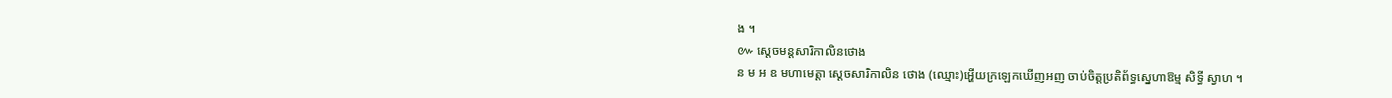ង ។
៚ ស្ដេចមន្ដសារិកាលិនថោង
ន ម អ ឧ មហាមេត្តា ស្ដេចសារិកាលិន ថោង (ឈ្មោះ)អ្ហើយក្រឡេកឃើញអញ ចាប់ចិត្តប្រតិព័ទ្ធស្នេហាឱម្ម សិទ្ធី ស្វាហ ។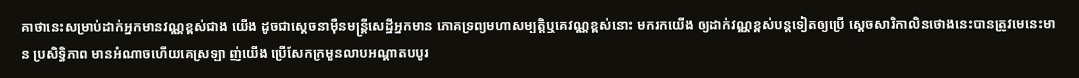គាថានេះសម្រាប់ដាក់អ្នកមានវណ្ណខ្ពស់ជាង យើង ដូចជាស្ដេចនាម៉ឺនមន្រ្តីសេដ្ឋីអ្នកមាន ភោគទ្រព្យមហាសម្បត្តិឬគេវណ្ណខ្ពស់នោះ មករកយើង ឲ្យដាក់វណ្ណខ្ពស់បន្តទៀតឲ្យប្រើ ស្ដេចសារិកាលិនថោងនេះបានត្រូវមេនេះមា
ន ប្រសិទ្ធិភាព មានអំណាចហើយគេស្រឡា ញ់យើង ប្រើសែកក្រមួនលាបអណ្ដាតបបូរ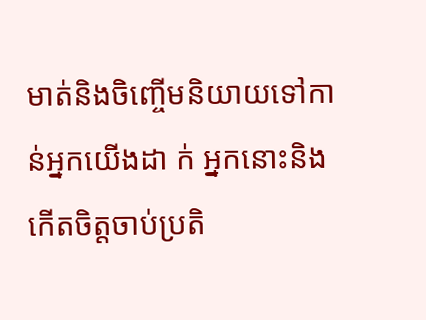មាត់និងចិញ្ចើមនិយាយទៅកាន់អ្នកយើងដា ក់ អ្នកនោះនិងកើតចិត្តចាប់ប្រតិ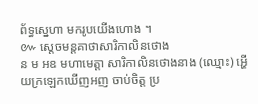ព័ទ្ធស្នេហា មករូបយើងហោង ។
៚ ស្ដេចមន្ដគាថាសារិកាលិនថោង
ន ម អឧ មហាមេត្ដា សារិកាលិនថោងនាង (ឈ្មោះ) អ្ហើយក្រឡេកឃើញអញ ចាប់ចិត្ត ប្រ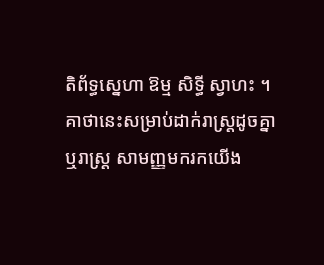តិព័ទ្ធស្នេហា ឱម្ម សិទ្ធី ស្វាហះ ។
គាថានេះសម្រាប់ដាក់រាស្រ្ដដូចគ្នា ឬរាស្រ្ដ សាមញ្ញមករកយើង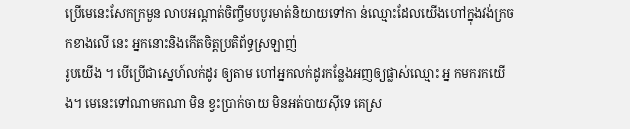ប្រើមេនេះសែកក្រមួន លាបអណ្ដាត់ចិញ្ចឹមបបូរមាត់និយាយទៅកា ន់ឈ្មោះដែលយើងហៅក្នុងវង់ក្រចកខាងលើ នេះ អ្នកនោះនិងកើតចិត្តប្រតិព័ទ្ធស្រឡាញ់
រូបយើង ។ បើប្រើជាស្នេហ៍លក់ដូរ ឲ្យតាម ហៅអ្នកលក់ដូរកន្លែងអញឲ្យផ្លាស់ឈ្មោះ អ្ន កមករកយើង។ មេនេះទៅណាមកណា មិន ខ្វះប្រាក់ចាយ មិនអត់បាយស៊ីទេ គេស្រ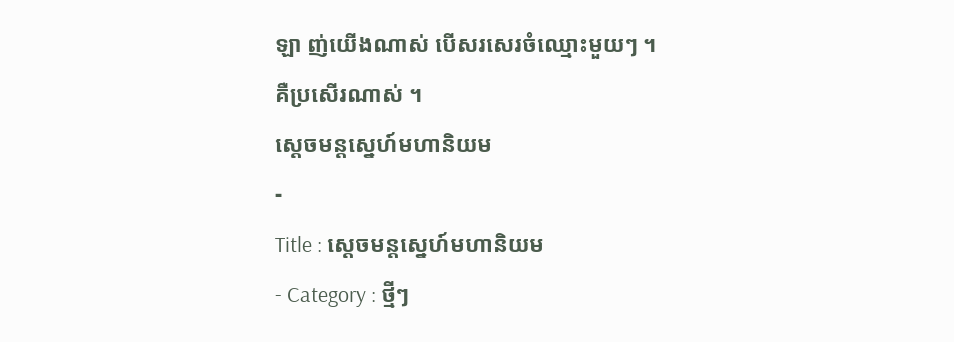ឡា ញ់យើងណាស់ បើសរសេរចំឈ្មោះមួយៗ ។
គឺប្រសើរណាស់ ។
ស្ដេចមន្ដស្នេហ៍មហានិយម
-
Title : ស្ដេចមន្ដស្នេហ៍មហានិយម
- Category : ថ្មីៗ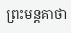ព្រះមន្តគាថា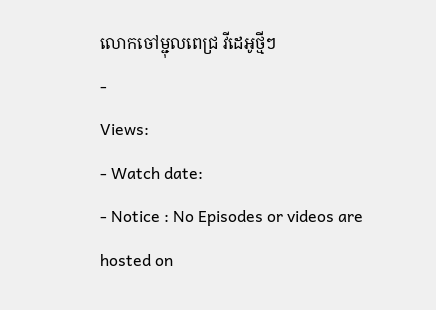លោកចៅម្ជុលពេជ្រ វីដេអូថ្មីៗ
-
Views:
- Watch date:
- Notice : No Episodes or videos are hosted on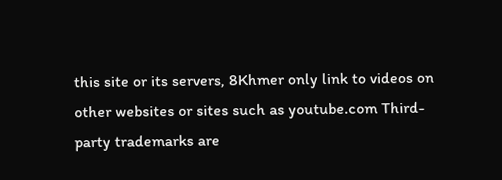this site or its servers, 8Khmer only link to videos on other websites or sites such as youtube.com Third-party trademarks are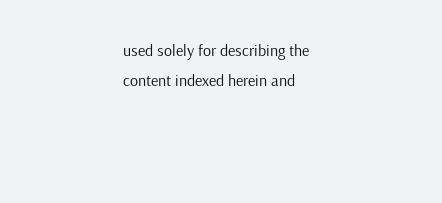used solely for describing the content indexed herein and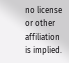no license or other affiliation is implied.